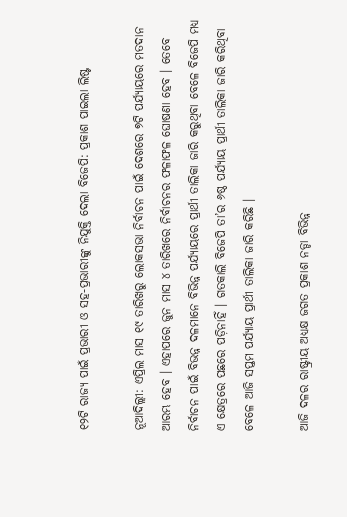୧୨ଟି ରାଜ୍ୟ ପାଇଁ ପ୍ରଭାରୀ ଓ ସହ-ପ୍ରଭାରୀଙ୍କୁ ନିଯୁକ୍ତି ଦେଲା ବିଜେପି: ପ୍ରକାଶ ପାଇଲା ଲିଷ୍ଟ

ନୂଆଦିଲ୍ଲୀ: ଏପ୍ରିଲ ମାସ ୧୯ ତାରିଖରୁ ଲୋକସଭା ନିର୍ବାଚନ ପାଇଁ ଦେଶରେ ୭ଟି ପର୍ଯ୍ୟାୟରେ ମତଦାନ ଆରମ୍ଭ ହେବ । ଏହାପରେ ଜୁନ ମାସ ୪ ତାରିଖରେ ନିର୍ବାଚନର ଫଳାଫଳ ଘୋଷଣା ହେବ । ତେବେ ନିର୍ବାଚନ ପାଇଁ ବିଭନ୍ନ ଦଳମାନେ ବିଭିନ୍ନ ପର୍ଯ୍ୟାୟରେ ପ୍ରାର୍ଥୀ ତାଲିକା ଜାରି କରୁଥିବା ବେଳେ ବିଜେପି ମଧ୍ୟ ଏ କ୍ଷେତ୍ରରେ ପଛରେ ପଡ଼ିନାହିଁ । ଗତକାଲି ବିଜେପି ତା’ର ୬ଷ୍ଠ ପର୍ଯ୍ୟାୟ ପ୍ରାର୍ଥୀ ତାଲିକା ଜାରି କରିଥିବା ବେଳେ ଆଜି ସପ୍ତମ ପର୍ଯ୍ୟାୟ ପ୍ରାର୍ଥୀ ତାଲିକା ଜାରି କରିଛି ।

ଆଜି ଦଳର ରାଷ୍ଟ୍ରୀୟ ଅଧ୍ୟକ୍ଷ ଜଗତ ପ୍ରକାଶ ନଡ୍ଡା ବିଭିନ୍ନ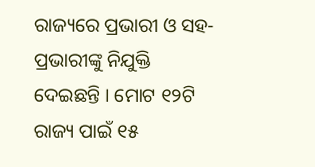ରାଜ୍ୟରେ ପ୍ରଭାରୀ ଓ ସହ-ପ୍ରଭାରୀଙ୍କୁ ନିଯୁକ୍ତି ଦେଇଛନ୍ତି । ମୋଟ ୧୨ଟି ରାଜ୍ୟ ପାଇଁ ୧୫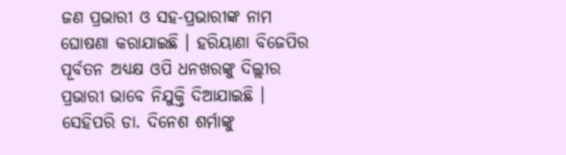ଜଣ ପ୍ରଭାରୀ ଓ ସହ-ପ୍ରଭାରୀଙ୍କ ନାମ ଘୋଷଣା କରାଯାଇଛି । ହରିୟାଣା ବିଜେପିର ପୂର୍ବତନ ଅଧ୍ୟକ୍ଷ ଓପି ଧନଖରଙ୍କୁ ଦିଲ୍ଲୀର ପ୍ରଭାରୀ ଭାବେ ନିଯୁକ୍ତି ଦିଆଯାଇଛି । ସେହିପରି ଡା. ଦିନେଶ ଶର୍ମାଙ୍କୁ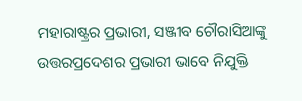ମହାରାଷ୍ଟ୍ରର ପ୍ରଭାରୀ, ସଞ୍ଜୀବ ଚୌରାସିଆଙ୍କୁ ଉତ୍ତରପ୍ରଦେଶର ପ୍ରଭାରୀ ଭାବେ ନିଯୁକ୍ତି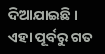ଦିଆଯାଇଛି । ଏହା ପୂର୍ବରୁ ଗତ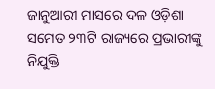ଜାନୁଆରୀ ମାସରେ ଦଳ ଓଡ଼ିଶା ସମେତ ୨୩ଟି ରାଜ୍ୟରେ ପ୍ରଭାରୀଙ୍କୁ ନିଯୁକ୍ତି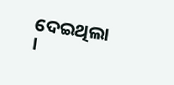ଦେଇଥିଲା ।